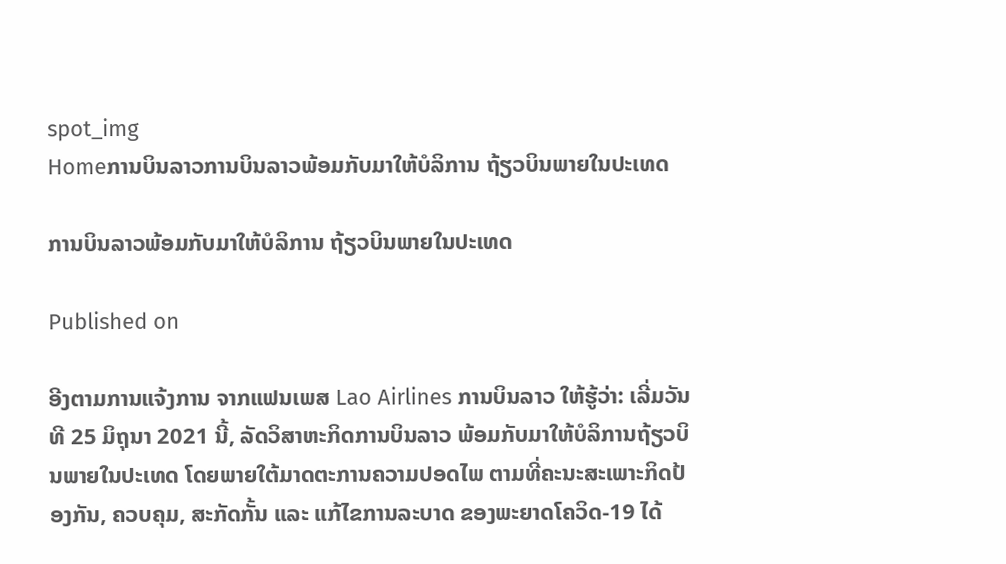spot_img
Homeການບິນລາວການບິນລາວພ້ອມກັບມາໃຫ້ບໍລິການ ຖ້ຽວບິນພາຍໃນປະເທດ

ການບິນລາວພ້ອມກັບມາໃຫ້ບໍລິການ ຖ້ຽວບິນພາຍໃນປະເທດ

Published on

ອີງຕາມການແຈ້ງການ ຈາກແຟນເພສ Lao Airlines ການບິນລາວ ໃຫ້ຮູ້ວ່າ: ເລີ່ມວັນທີ 25 ມິຖຸນາ 2021 ນີ້, ລັດວິສາຫະກິດການບິນລາວ ພ້ອມກັບມາໃຫ້ບໍລິການຖ້ຽວບິນພາຍໃນປະເທດ ໂດຍພາຍໃຕ້ມາດຕະການຄວາມປອດໄພ ຕາມທີ່ຄະນະສະເພາະກິດປ້ອງກັນ, ຄວບຄຸມ, ສະກັດກັ້ນ ແລະ ແກ້ໄຂການລະບາດ ຂອງພະຍາດໂຄວິດ-19 ໄດ້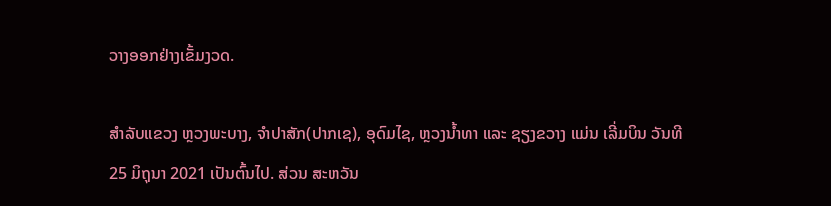ວາງອອກຢ່າງເຂັ້ມງວດ.

ສຳລັບແຂວງ ຫຼວງພະບາງ, ຈຳປາສັກ(ປາກເຊ), ອຸດົມໄຊ, ຫຼວງນໍ້າທາ ແລະ ຊຽງຂວາງ ແມ່ນ ເລີ່ມບິນ ວັນທີ 25 ມິຖຸນາ 2021 ເປັນຕົ້ນໄປ. ສ່ວນ ສະຫວັນ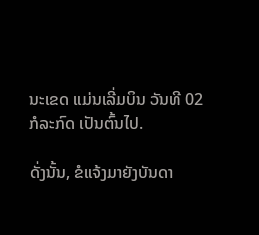ນະເຂດ ແມ່ນເລີ່ມບິນ ວັນທີ 02 ກໍລະກົດ ເປັນຕົ້ນໄປ.

ດັ່ງນັ້ນ, ຂໍແຈ້ງມາຍັງບັນດາ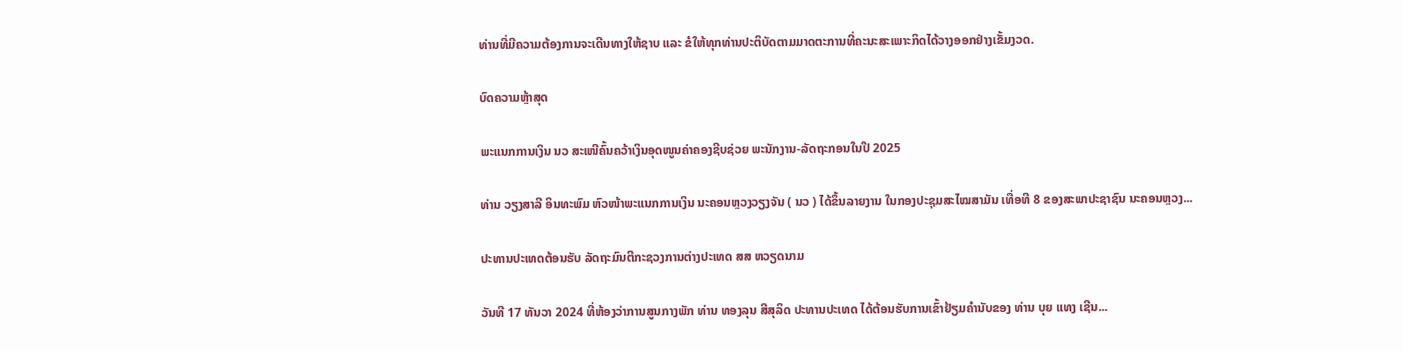ທ່ານທີ່ມີຄວາມຕ້ອງການຈະເດີນທາງໃຫ້ຊາບ ແລະ ຂໍໃຫ້ທຸກທ່ານປະຕິບັດຕາມມາດຕະການທີ່ຄະນະສະເພາະກິດໄດ້ວາງອອກຢ່າງເຂັ້ມງວດ.

ບົດຄວາມຫຼ້າສຸດ

ພະແນກການເງິນ ນວ ສະເໜີຄົ້ນຄວ້າເງິນອຸດໜູນຄ່າຄອງຊີບຊ່ວຍ ພະນັກງານ-ລັດຖະກອນໃນປີ 2025

ທ່ານ ວຽງສາລີ ອິນທະພົມ ຫົວໜ້າພະແນກການເງິນ ນະຄອນຫຼວງວຽງຈັນ ( ນວ ) ໄດ້ຂຶ້ນລາຍງານ ໃນກອງປະຊຸມສະໄໝສາມັນ ເທື່ອທີ 8 ຂອງສະພາປະຊາຊົນ ນະຄອນຫຼວງ...

ປະທານປະເທດຕ້ອນຮັບ ລັດຖະມົນຕີກະຊວງການຕ່າງປະເທດ ສສ ຫວຽດນາມ

ວັນທີ 17 ທັນວາ 2024 ທີ່ຫ້ອງວ່າການສູນກາງພັກ ທ່ານ ທອງລຸນ ສີສຸລິດ ປະທານປະເທດ ໄດ້ຕ້ອນຮັບການເຂົ້າຢ້ຽມຄຳນັບຂອງ ທ່ານ ບຸຍ ແທງ ເຊີນ...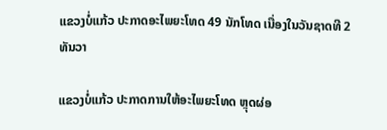ແຂວງບໍ່ແກ້ວ ປະກາດອະໄພຍະໂທດ 49 ນັກໂທດ ເນື່ອງໃນວັນຊາດທີ 2 ທັນວາ

ແຂວງບໍ່ແກ້ວ ປະກາດການໃຫ້ອະໄພຍະໂທດ ຫຼຸດຜ່ອ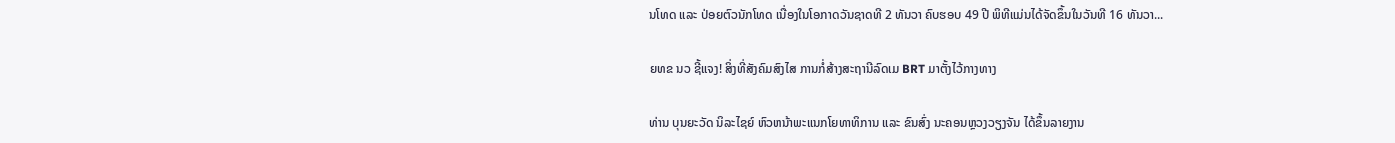ນໂທດ ແລະ ປ່ອຍຕົວນັກໂທດ ເນື່ອງໃນໂອກາດວັນຊາດທີ 2 ທັນວາ ຄົບຮອບ 49 ປີ ພິທີແມ່ນໄດ້ຈັດຂຶ້ນໃນວັນທີ 16 ທັນວາ...

ຍທຂ ນວ ຊີ້ແຈງ! ສິ່ງທີ່ສັງຄົມສົງໄສ ການກໍ່ສ້າງສະຖານີລົດເມ BRT ມາຕັ້ງໄວ້ກາງທາງ

ທ່ານ ບຸນຍະວັດ ນິລະໄຊຍ໌ ຫົວຫນ້າພະແນກໂຍທາທິການ ແລະ ຂົນສົ່ງ ນະຄອນຫຼວງວຽງຈັນ ໄດ້ຂຶ້ນລາຍງານ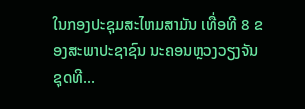ໃນກອງປະຊຸມສະໄຫມສາມັນ ເທື່ອທີ 8 ຂອງສະພາປະຊາຊົນ ນະຄອນຫຼວງວຽງຈັນ ຊຸດທີ...